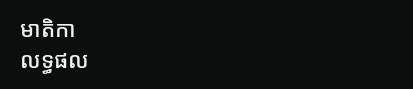មាតិកា
លទ្ធផល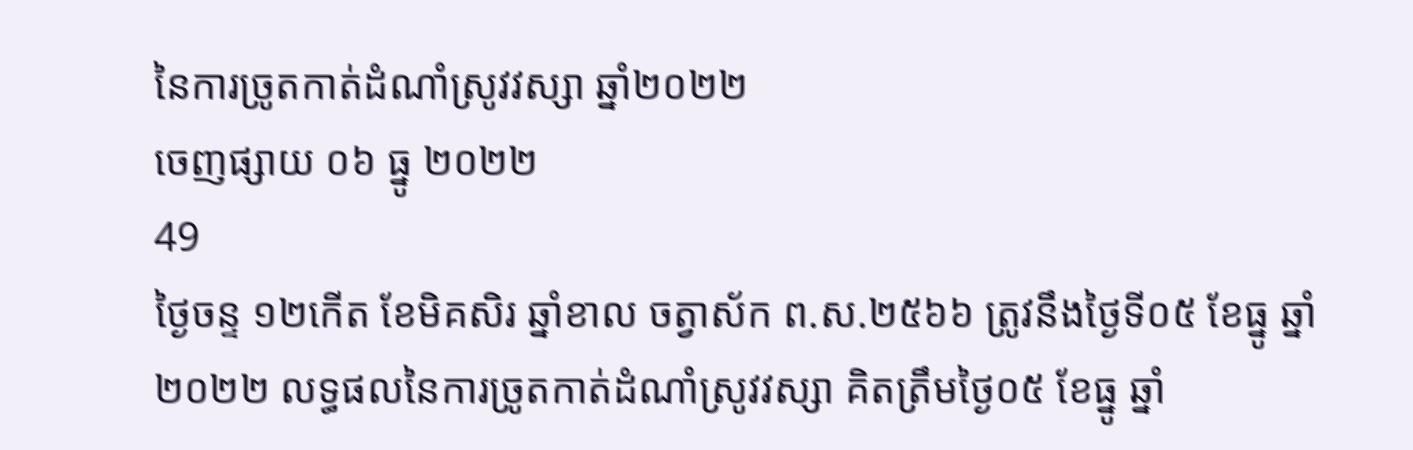នៃការច្រូតកាត់ដំណាំស្រូវវស្សា ឆ្នាំ២០២២
ចេញផ្សាយ ០៦ ធ្នូ ២០២២
49
ថ្ងៃចន្ទ ១២កើត ខែមិគសិរ ឆ្នាំខាល ចត្វាស័ក ព.ស.២៥៦៦ ត្រូវនឹងថ្ងៃទី០៥ ខែធ្នូ ឆ្នាំ២០២២ លទ្ធផលនៃការច្រូតកាត់ដំណាំស្រូវវស្សា គិតត្រឹមថ្ងៃ០៥ ខែធ្នូ ឆ្នាំ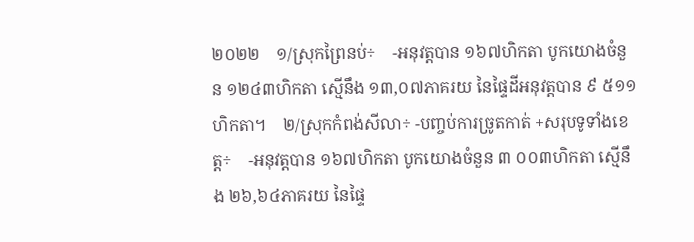២០២២    ១/ស្រុកព្រៃនប់÷    -អនុវត្តបាន ១៦៧ហិកតា បូកយោងចំនួន ១២៤៣ហិកតា ស្មើនឹង ១៣,០៧ភាគរយ នៃផ្ទៃដីអនុវត្តបាន ៩ ៥១១ហិកតា។    ២/ស្រុកកំពង់សីលា÷ -បញ្ចប់ការច្រូតកាត់ +សរុបទូទាំងខេត្ត÷    -អនុវត្តបាន ១៦៧ហិកតា បូកយោងចំនួន ៣ ០០៣ហិកតា ស្មើនឹង ២៦,៦៤ភាគរយ នៃផ្ទៃ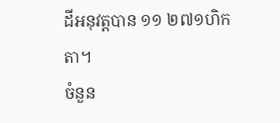ដីអនុវត្តបាន ១១ ២៧១ហិកតា។
ចំនួន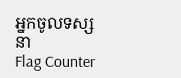អ្នកចូលទស្សនា
Flag Counter